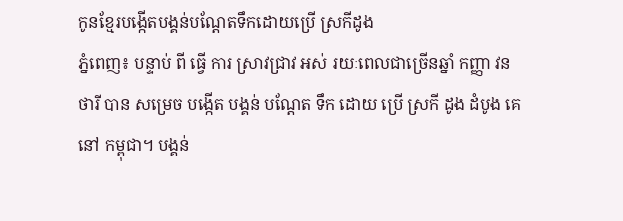កូនខ្មែរបង្កើតបង្គន់បណ្តែតទឹកដោយប្រើ ស្រកីដូង
ភ្នំពេញ៖ បន្ទាប់ ពី ធ្វើ ការ ស្រាវជ្រាវ អស់ រយៈពេលជាច្រើនឆ្នាំ កញ្ញា វន ថារី បាន សម្រេច បង្កើត បង្គន់ បណ្តែត ទឹក ដោយ ប្រើ ស្រកី ដូង ដំបូង គេ នៅ កម្ពុជា។ បង្គន់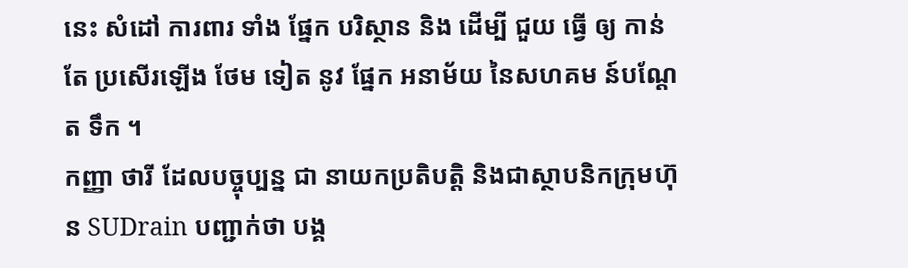នេះ សំដៅ ការពារ ទាំង ផ្នែក បរិស្ថាន និង ដើម្បី ជួយ ធ្វើ ឲ្យ កាន់ តែ ប្រសើរឡើង ថែម ទៀត នូវ ផ្នែក អនាម័យ នៃសហគម ន៍បណ្តែត ទឹក ។
កញ្ញា ថារី ដែលបច្ចុប្បន្ន ជា នាយកប្រតិបត្តិ និងជាស្ថាបនិកក្រុមហ៊ុន SUDrain បញ្ជាក់ថា បង្គ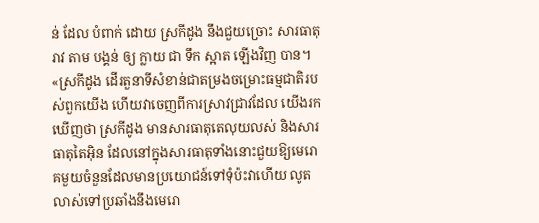ន់ ដែល បំពាក់ ដោយ ស្រកីដូង នឹងជួយច្រោះ សារធាតុ រាវ តាម បង្គន់ ឲ្យ ក្លាយ ជា ទឹក ស្អាត ឡើងវិញ បាន។
«ស្រកីដូង ដើរតួនាទីសំខាន់ជាតម្រងចម្រោះធម្មជាតិរបស់ពួកយើង ហើយវាចេញពីការស្រាវជ្រាវដែល យើងរកឃើញថា ស្រកីដូង មានសារធាតុតេលុយលស់ និងសារធាតុតៃអ៊ិន ដែលនៅក្នុងសារធាតុទាំងនោះជួយឱ្យមេរោគមួយចំនួនដែលមានប្រយោជន៍ទៅទុំប៉ះវាហើយ លូតលាស់ទៅប្រឆាំងនឹងមេរោ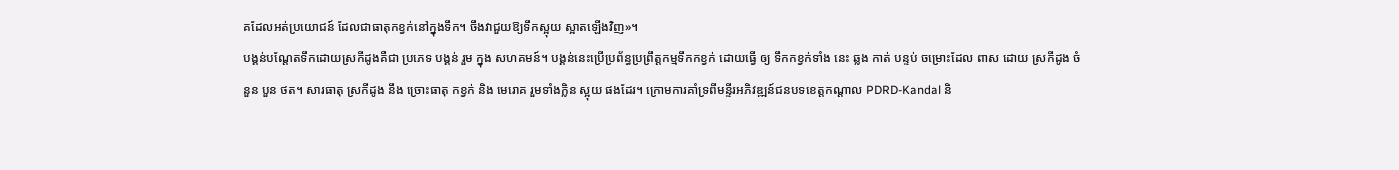គដែលអត់ប្រយោជន៍ ដែលជាធាតុកខ្វក់នៅក្នុងទឹក។ ចឹងវាជួយឱ្យទឹកស្អុយ ស្អាតឡើងវិញ»។
បង្គន់បណ្តែតទឹកដោយស្រកីដូងគឺជា ប្រភេទ បង្គន់ រួម ក្នុង សហគមន៍។ បង្គន់នេះប្រើប្រព័ន្ធប្រព្រឹត្តកម្មទឹកកខ្វក់ ដោយធ្វើ ឲ្យ ទឹកកខ្វក់ទាំង នេះ ឆ្លង កាត់ បន្ទប់ ចម្រោះដែល ពាស ដោយ ស្រកីដូង ចំនួន បួន ថត។ សារធាតុ ស្រកីដូង នឹង ច្រោះធាតុ កខ្វក់ និង មេរោគ រួមទាំងក្លិន ស្អុយ ផងដែរ។ ក្រោមការគាំទ្រពីមន្ទីរអភិវឌ្ឍន៍ជនបទខេត្តកណ្ដាល PDRD-Kandal និ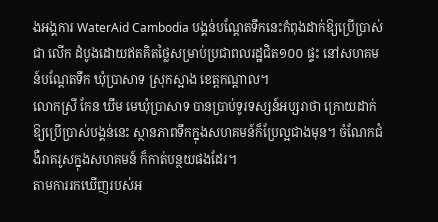ងអង្គការ WaterAid Cambodia បង្គន់បណ្តែតទឹកនេះកំពុងដាក់ឱ្យប្រើប្រាស់ ជា លើក ដំបូងដោយឥតគិតថ្លៃសម្រាប់ប្រជាពលរដ្ឋជិត១០០ ផ្ទះ នៅសហគមន៍បណ្តែតទឹក ឃុំប្រាសាទ ស្រុកស្អាង ខេត្តកណ្តាល។
លោកស្រី កែន ឃឹម មេឃុំប្រាសាទ បានប្រាប់ទូរទស្សន៍អប្សរាថា ក្រោយដាក់ឱ្យប្រើប្រាស់បង្គន់នេះ ស្ថានភាពទឹកក្នុងសហគមន៍ក៏ប្រែល្អជាងមុន។ ចំណែកជំងឺរាគរូសក្នុងសហគមន៍ ក៏កាត់បន្ថយផងដែរ។
តាមការរកឃើញរបស់អ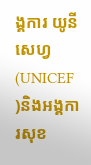ង្គការ យូនីសេហ្វ(UNICEF )និងអង្គការសុខ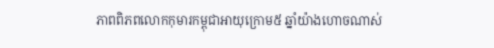ភាពពិភពលោកកុមារកម្ពុជាអាយុក្រោម៥ ឆ្នាំយ៉ាងហោចណាស់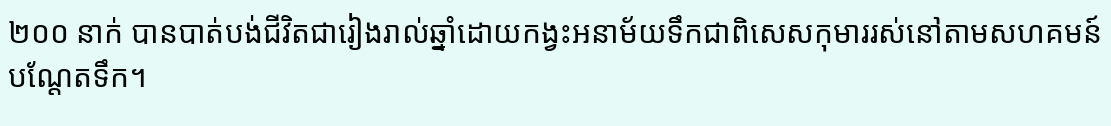២០០ នាក់ បានបាត់បង់ជីវិតជារៀងរាល់ឆ្នាំដោយកង្វះអនាម័យទឹកជាពិសេសកុមាររស់នៅតាមសហគមន៍បណ្តែតទឹក។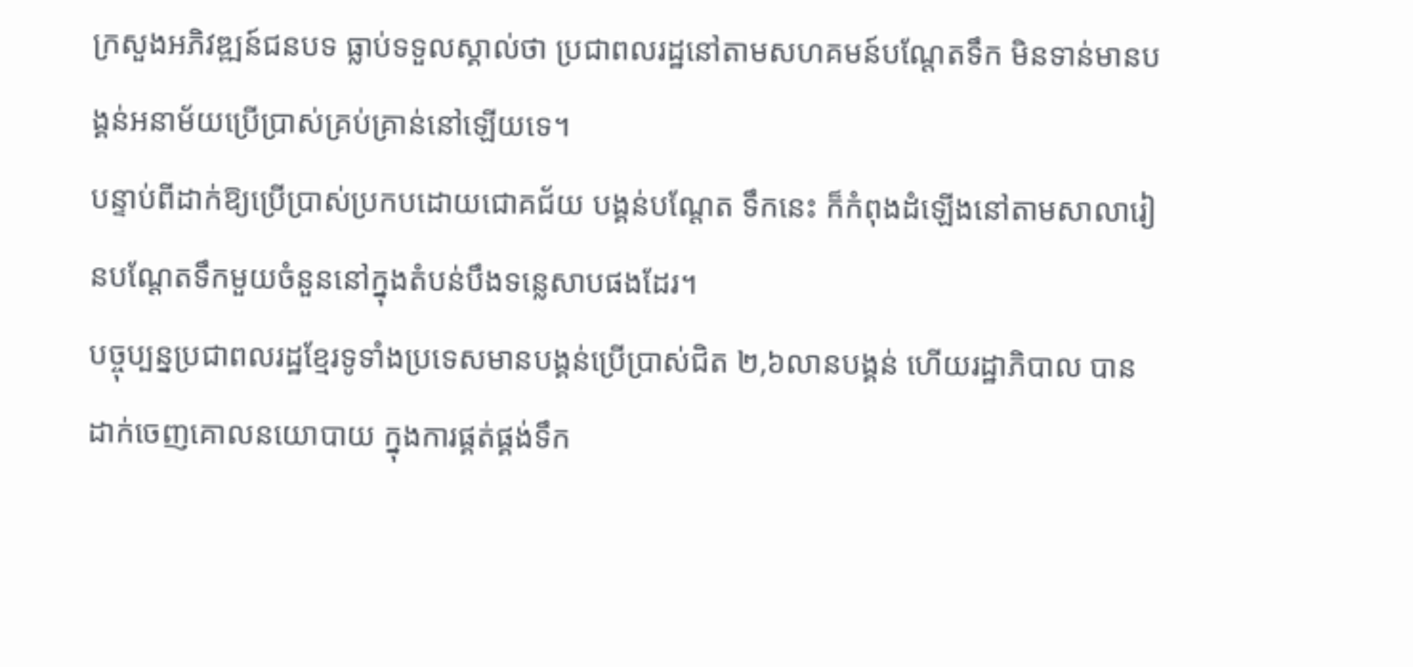ក្រសួងអភិវឌ្ឍន៍ជនបទ ធ្លាប់ទទួលស្គាល់ថា ប្រជាពលរដ្ឋនៅតាមសហគមន៍បណ្តែតទឹក មិនទាន់មានបង្គន់អនាម័យប្រើប្រាស់គ្រប់គ្រាន់នៅឡើយទេ។
បន្ទាប់ពីដាក់ឱ្យប្រើប្រាស់ប្រកបដោយជោគជ័យ បង្គន់បណ្តែត ទឹកនេះ ក៏កំពុងដំឡើងនៅតាមសាលារៀនបណ្តែតទឹកមួយចំនួននៅក្នុងតំបន់បឹងទន្លេសាបផងដែរ។
បច្ចុប្បន្នប្រជាពលរដ្ឋខ្មែរទូទាំងប្រទេសមានបង្គន់ប្រើប្រាស់ជិត ២,៦លានបង្គន់ ហើយរដ្ឋាភិបាល បានដាក់ចេញគោលនយោបាយ ក្នុងការផ្គត់ផ្គង់ទឹក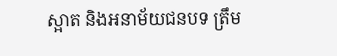ស្អាត និងអនាម័យជនបទ ត្រឹម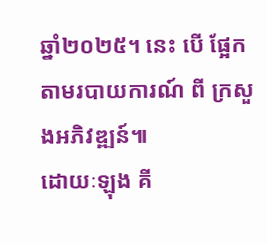ឆ្នាំ២០២៥។ នេះ បើ ផ្អែកតាមរបាយការណ៍ ពី ក្រសួងអភិវឌ្ឍន៍៕
ដោយៈឡុង គី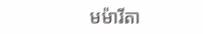មម៉ារីតា